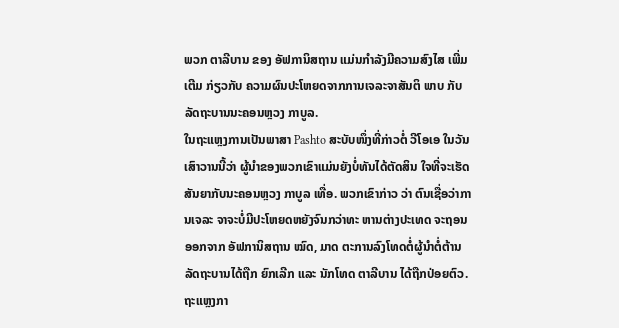ພວກ ຕາລີບານ ຂອງ ອັຟການິສຖານ ແມ່ນກຳລັງມີຄວາມສົງໄສ ເພີ່ມເຕີມ ກ່ຽວກັບ ຄວາມຜົນປະໂຫຍດຈາກການເຈລະຈາສັນຕິ ພາບ ກັບລັດຖະບານນະຄອນຫຼວງ ກາບູລ.
ໃນຖະແຫຼງການເປັນພາສາ Pashto ສະບັບໜຶ່ງທີ່ກ່າວຕໍ່ ວີໂອເອ ໃນວັນເສົາວານນີ້ວ່າ ຜູ້ນຳຂອງພວກເຂົາແມ່ນຍັງບໍ່ທັນໄດ້ຕັດສິນ ໃຈທີ່ຈະເຮັດ ສັນຍາກັບນະຄອນຫຼວງ ກາບູລ ເທື່ອ. ພວກເຂົາກ່າວ ວ່າ ຕົນເຊື່ອວ່າການເຈລະ ຈາຈະບໍ່ມີປະໂຫຍດຫຍັງຈົນກວ່າທະ ຫານຕ່າງປະເທດ ຈະຖອນອອກຈາກ ອັຟການິສຖານ ໝົດ, ມາດ ຕະການລົງໂທດຕໍ່ຜູ້ນຳຕໍ່ຕ້ານລັດຖະບານໄດ້ຖືກ ຍົກເລີກ ແລະ ນັກໂທດ ຕາລີບານ ໄດ້ຖືກປ່ອຍຕົວ.
ຖະແຫຼງກາ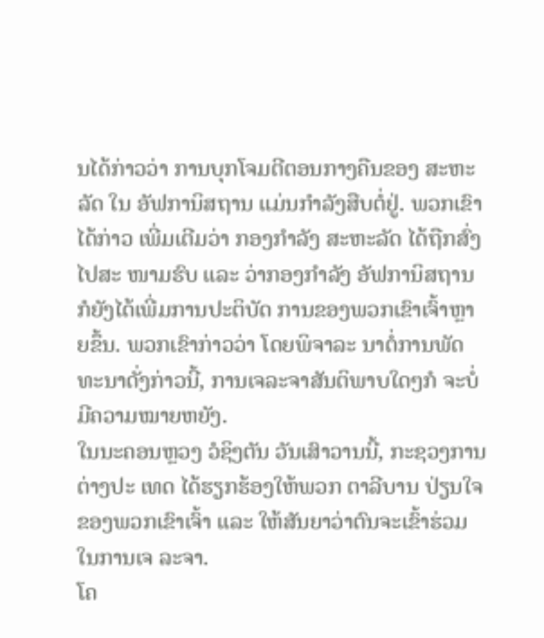ນໄດ້ກ່າວວ່າ ການບຸກໂຈມຕີຕອນກາງຄືນຂອງ ສະຫະ ລັດ ໃນ ອັຟການິສຖານ ແມ່ນກຳລັງສືບຕໍ່ຢູ່. ພວກເຂົາໄດ້ກ່າວ ເພີ່ມເຕີມວ່າ ກອງກຳລັງ ສະຫະລັດ ໄດ້ຖືກສົ່ງໄປສະ ໜາມຮົບ ແລະ ວ່າກອງກຳລັງ ອັຟການິສຖານ ກໍຍັງໄດ້ເພີ່ມການປະຕິບັດ ການຂອງພວກເຂົາເຈົ້າຫຼາຍຂຶ້ນ. ພວກເຂົາກ່າວວ່າ ໂດຍພິຈາລະ ນາຕໍ່ການພັດທະນາດັ່ງກ່າວນີ້, ການເຈລະຈາສັນຕິພາບໃດໆກໍ ຈະບໍ່ມີຄວາມໝາຍຫຍັງ.
ໃນນະຄອນຫຼວງ ວໍຊິງຕັນ ວັນເສົາວານນີ້, ກະຊວງການຕ່າງປະ ເທດ ໄດ້ຮຽກຮ້ອງໃຫ້ພວກ ຕາລີບານ ປ່ຽນໃຈຂອງພວກເຂົາເຈົ້າ ແລະ ໃຫ້ສັນຍາວ່າຕົນຈະເຂົ້າຮ່ວມໃນການເຈ ລະຈາ.
ໂຄ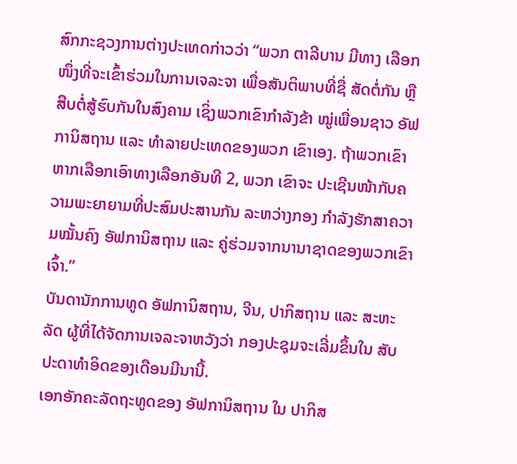ສົກກະຊວງການຕ່າງປະເທດກ່າວວ່າ “ພວກ ຕາລີບານ ມີທາງ ເລືອກໜຶ່ງທີ່ຈະເຂົ້າຮ່ວມໃນການເຈລະຈາ ເພື່ອສັນຕິພາບທີ່ຊື່ ສັດຕໍ່ກັນ ຫຼື ສືບຕໍ່ສູ້ຮົບກັນໃນສົງຄາມ ເຊິ່ງພວກເຂົາກຳລັງຂ້າ ໝູ່ເພື່ອນຊາວ ອັຟການິສຖານ ແລະ ທຳລາຍປະເທດຂອງພວກ ເຂົາເອງ. ຖ້າພວກເຂົາຫາກເລືອກເອົາທາງເລືອກອັນທີ 2, ພວກ ເຂົາຈະ ປະເຊີນໜ້າກັບຄວາມພະຍາຍາມທີ່ປະສົມປະສານກັນ ລະຫວ່າງກອງ ກຳລັງຮັກສາຄວາມໝັ້ນຄົງ ອັຟການິສຖານ ແລະ ຄູ່ຮ່ວມຈາກນານາຊາດຂອງພວກເຂົາເຈົ້າ.”
ບັນດານັກການທູດ ອັຟການິສຖານ, ຈີນ, ປາກິສຖານ ແລະ ສະຫະ ລັດ ຜູ້ທີ່ໄດ້ຈັດການເຈລະຈາຫວັງວ່າ ກອງປະຊຸມຈະເລີ່ມຂຶ້ນໃນ ສັບປະດາທຳອິດຂອງເດືອນມີນານີ້.
ເອກອັກຄະລັດຖະທູດຂອງ ອັຟການິສຖານ ໃນ ປາກິສ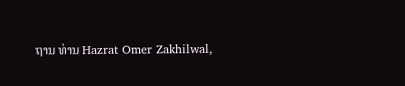ຖານ ທ່ານ Hazrat Omer Zakhilwal,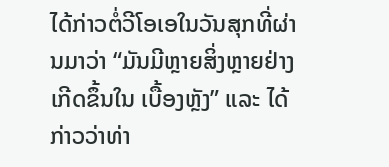ໄດ້ກ່າວຕໍ່ວີໂອເອໃນວັນສຸກທີ່ຜ່ານມາວ່າ “ມັນມີຫຼາຍສິ່ງຫຼາຍຢ່າງເກີດຂຶ້ນໃນ ເບື້ອງຫຼັງ” ແລະ ໄດ້ກ່າວວ່າທ່າ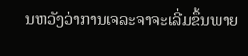ນຫວັງວ່າການເຈລະຈາຈະເລີ່ມຂຶ້ນພາຍ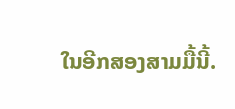ໃນອີກສອງສາມມື້ນີ້.